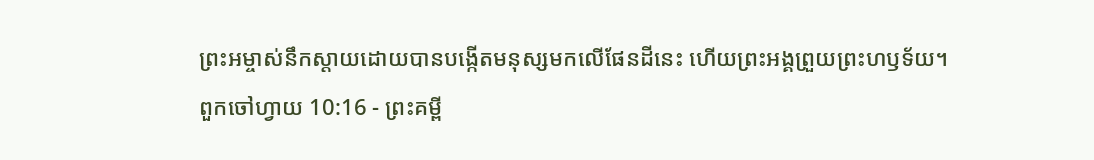ព្រះអម្ចាស់នឹកស្ដាយដោយបានបង្កើតមនុស្សមកលើផែនដីនេះ ហើយព្រះអង្គព្រួយព្រះហឫទ័យ។
ពួកចៅហ្វាយ 10:16 - ព្រះគម្ពី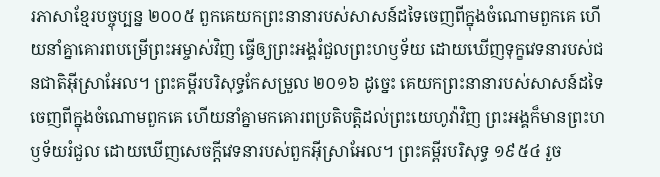រភាសាខ្មែរបច្ចុប្បន្ន ២០០៥ ពួកគេយកព្រះនានារបស់សាសន៍ដទៃចេញពីក្នុងចំណោមពួកគេ ហើយនាំគ្នាគោរពបម្រើព្រះអម្ចាស់វិញ ធ្វើឲ្យព្រះអង្គរំជួលព្រះហឫទ័យ ដោយឃើញទុក្ខវេទនារបស់ជនជាតិអ៊ីស្រាអែល។ ព្រះគម្ពីរបរិសុទ្ធកែសម្រួល ២០១៦ ដូច្នេះ គេយកព្រះនានារបស់សាសន៍ដទៃ ចេញពីក្នុងចំណោមពួកគេ ហើយនាំគ្នាមកគោរពប្រតិបត្តិដល់ព្រះយេហូវ៉ាវិញ ព្រះអង្គក៏មានព្រះហឫទ័យរំជួល ដោយឃើញសេចក្ដីវេទនារបស់ពួកអ៊ីស្រាអែល។ ព្រះគម្ពីរបរិសុទ្ធ ១៩៥៤ រួច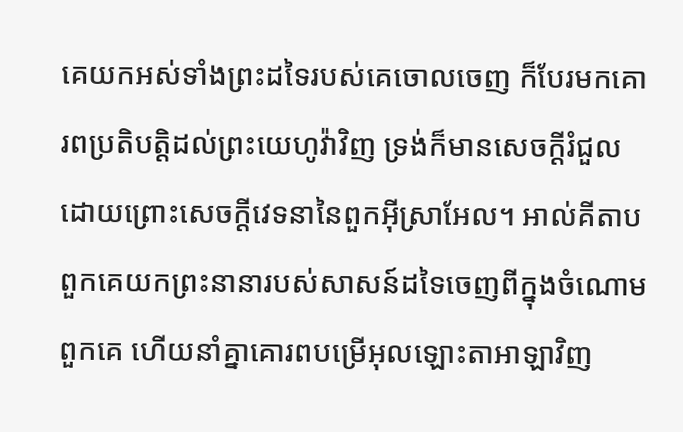គេយកអស់ទាំងព្រះដទៃរបស់គេចោលចេញ ក៏បែរមកគោរពប្រតិបត្តិដល់ព្រះយេហូវ៉ាវិញ ទ្រង់ក៏មានសេចក្ដីរំជួល ដោយព្រោះសេចក្ដីវេទនានៃពួកអ៊ីស្រាអែល។ អាល់គីតាប ពួកគេយកព្រះនានារបស់សាសន៍ដទៃចេញពីក្នុងចំណោមពួកគេ ហើយនាំគ្នាគោរពបម្រើអុលឡោះតាអាឡាវិញ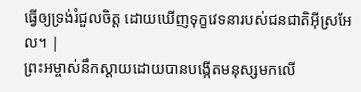ធ្វើឲ្យទ្រង់រំជួលចិត្ត ដោយឃើញទុក្ខវេទនារបស់ជនជាតិអ៊ីស្រអែល។ |
ព្រះអម្ចាស់នឹកស្ដាយដោយបានបង្កើតមនុស្សមកលើ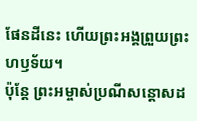ផែនដីនេះ ហើយព្រះអង្គព្រួយព្រះហឫទ័យ។
ប៉ុន្តែ ព្រះអម្ចាស់ប្រណីសន្ដោសដ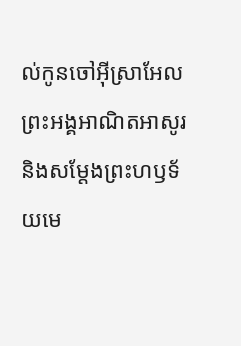ល់កូនចៅអ៊ីស្រាអែល ព្រះអង្គអាណិតអាសូរ និងសម្តែងព្រះហឫទ័យមេ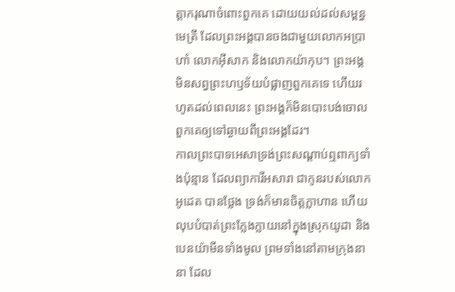ត្តាករុណាចំពោះពួកគេ ដោយយល់ដល់សម្ពន្ធមេត្រី ដែលព្រះអង្គបានចងជាមួយលោកអប្រាហាំ លោកអ៊ីសាក និងលោកយ៉ាកុប។ ព្រះអង្គមិនសព្វព្រះហឫទ័យបំផ្លាញពួកគេទេ ហើយរហូតដល់ពេលនេះ ព្រះអង្គក៏មិនបោះបង់ចោលពួកគេឲ្យទៅឆ្ងាយពីព្រះអង្គដែរ។
កាលព្រះបាទអេសាទ្រង់ព្រះសណ្ដាប់ឮពាក្យទាំងប៉ុន្មាន ដែលព្យាការីអសារា ជាកូនរបស់លោកអូដេត បានថ្លែង ទ្រង់ក៏មានចិត្តក្លាហាន ហើយលុបបំបាត់ព្រះក្លែងក្លាយនៅក្នុងស្រុកយូដា និងបេនយ៉ាមីនទាំងមូល ព្រមទាំងនៅតាមក្រុងនានា ដែល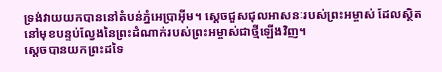ទ្រង់វាយយកបាននៅតំបន់ភ្នំអេប្រាអ៊ីម។ ស្ដេចជួសជុលអាសនៈរបស់ព្រះអម្ចាស់ ដែលស្ថិតនៅមុខបន្ទប់ល្វែងនៃព្រះដំណាក់របស់ព្រះអម្ចាស់ជាថ្មីឡើងវិញ។
ស្ដេចបានយកព្រះដទៃ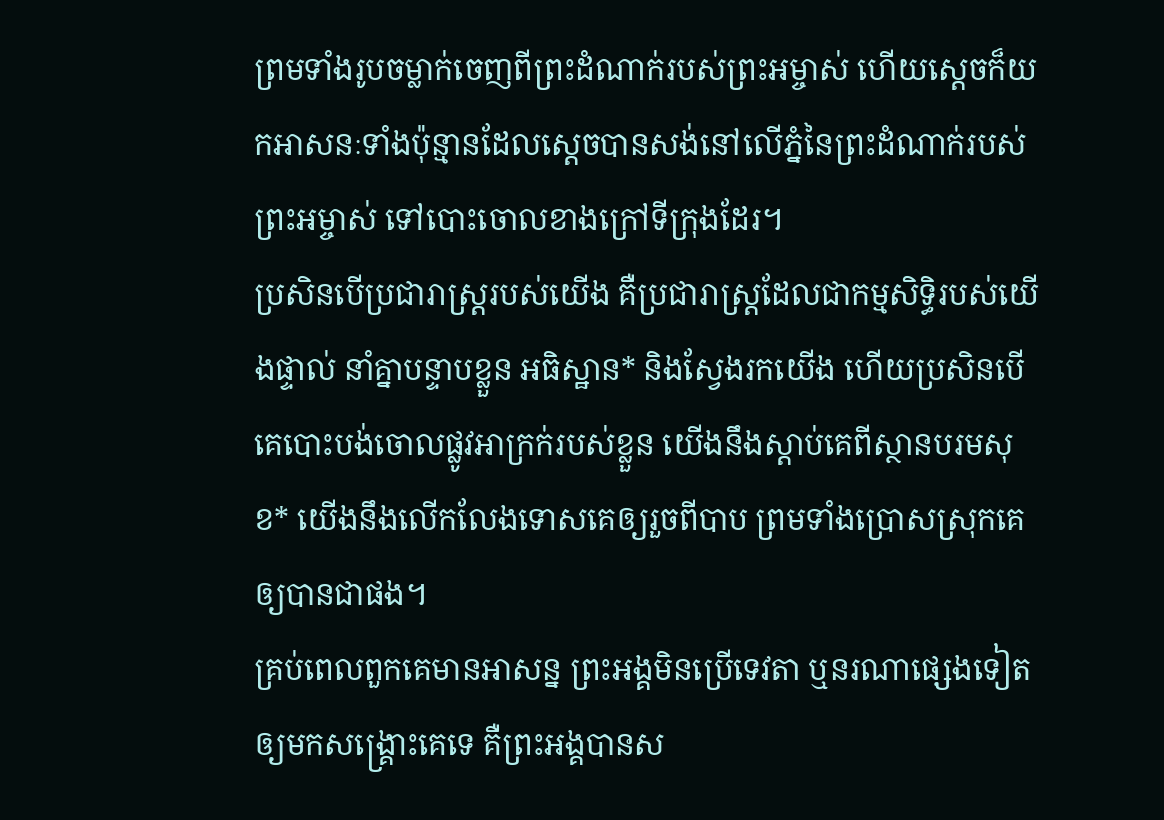ព្រមទាំងរូបចម្លាក់ចេញពីព្រះដំណាក់របស់ព្រះអម្ចាស់ ហើយស្ដេចក៏យកអាសនៈទាំងប៉ុន្មានដែលស្ដេចបានសង់នៅលើភ្នំនៃព្រះដំណាក់របស់ព្រះអម្ចាស់ ទៅបោះចោលខាងក្រៅទីក្រុងដែរ។
ប្រសិនបើប្រជារាស្ត្ររបស់យើង គឺប្រជារាស្ត្រដែលជាកម្មសិទ្ធិរបស់យើងផ្ទាល់ នាំគ្នាបន្ទាបខ្លួន អធិស្ឋាន* និងស្វែងរកយើង ហើយប្រសិនបើគេបោះបង់ចោលផ្លូវអាក្រក់របស់ខ្លួន យើងនឹងស្ដាប់គេពីស្ថានបរមសុខ* យើងនឹងលើកលែងទោសគេឲ្យរួចពីបាប ព្រមទាំងប្រោសស្រុកគេឲ្យបានជាផង។
គ្រប់ពេលពួកគេមានអាសន្ន ព្រះអង្គមិនប្រើទេវតា ឬនរណាផ្សេងទៀត ឲ្យមកសង្គ្រោះគេទេ គឺព្រះអង្គបានស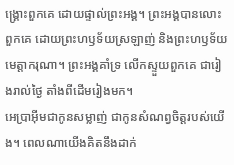ង្គ្រោះពួកគេ ដោយផ្ទាល់ព្រះអង្គ។ ព្រះអង្គបានលោះពួកគេ ដោយព្រះហឫទ័យស្រឡាញ់ និងព្រះហឫទ័យមេត្តាករុណា។ ព្រះអង្គគាំទ្រ លើកស្ទួយពួកគេ ជារៀងរាល់ថ្ងៃ តាំងពីដើមរៀងមក។
អេប្រាអ៊ីមជាកូនសម្លាញ់ ជាកូនសំណព្វចិត្តរបស់យើង។ ពេលណាយើងគិតនឹងដាក់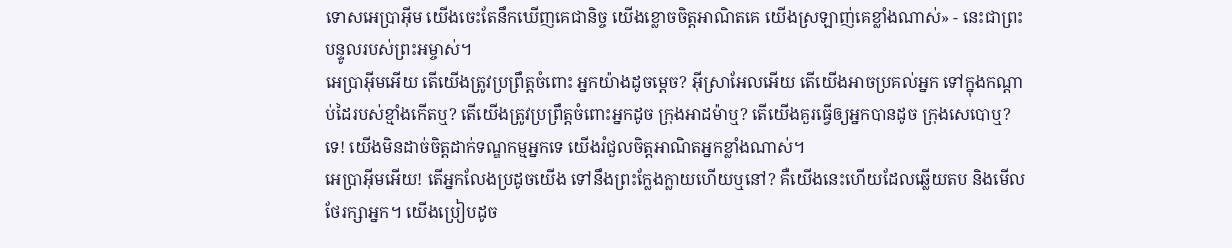ទោសអេប្រាអ៊ីម យើងចេះតែនឹកឃើញគេជានិច្ច យើងខ្លោចចិត្តអាណិតគេ យើងស្រឡាញ់គេខ្លាំងណាស់» - នេះជាព្រះបន្ទូលរបស់ព្រះអម្ចាស់។
អេប្រាអ៊ីមអើយ តើយើងត្រូវប្រព្រឹត្តចំពោះ អ្នកយ៉ាងដូចម្ដេច? អ៊ីស្រាអែលអើយ តើយើងអាចប្រគល់អ្នក ទៅក្នុងកណ្ដាប់ដៃរបស់ខ្មាំងកើតឬ? តើយើងត្រូវប្រព្រឹត្តចំពោះអ្នកដូច ក្រុងអាដម៉ាឬ? តើយើងគួរធ្វើឲ្យអ្នកបានដូច ក្រុងសេបោឬ? ទេ! យើងមិនដាច់ចិត្តដាក់ទណ្ឌកម្មអ្នកទេ យើងរំជួលចិត្តអាណិតអ្នកខ្លាំងណាស់។
អេប្រាអ៊ីមអើយ! តើអ្នកលែងប្រដូចយើង ទៅនឹងព្រះក្លែងក្លាយហើយឬនៅ? គឺយើងនេះហើយដែលឆ្លើយតប និងមើលថែរក្សាអ្នក។ យើងប្រៀបដូច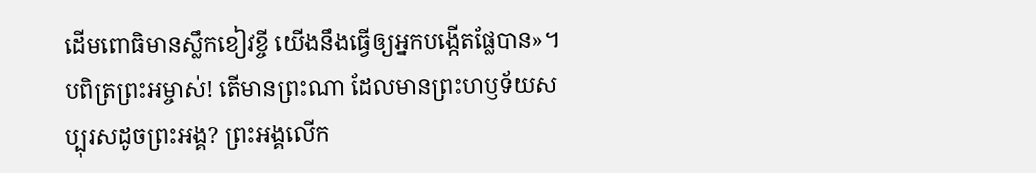ដើមពោធិមានស្លឹកខៀវខ្ចី យើងនឹងធ្វើឲ្យអ្នកបង្កើតផ្លែបាន»។
បពិត្រព្រះអម្ចាស់! តើមានព្រះណា ដែលមានព្រះហឫទ័យសប្បុរសដូចព្រះអង្គ? ព្រះអង្គលើក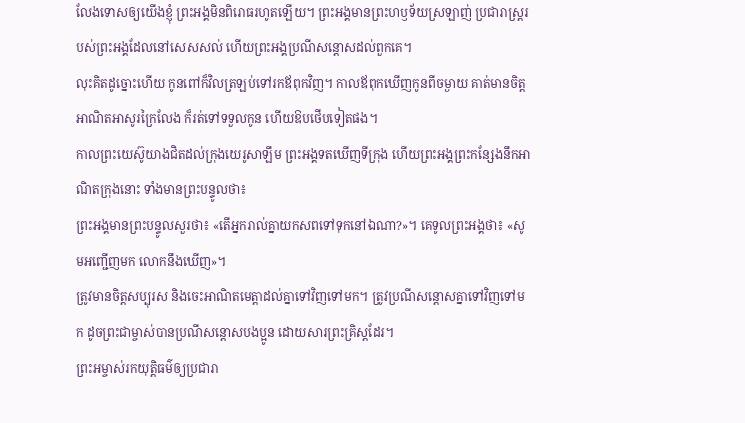លែងទោសឲ្យយើងខ្ញុំ ព្រះអង្គមិនពិរោធរហូតឡើយ។ ព្រះអង្គមានព្រះហឫទ័យស្រឡាញ់ ប្រជារាស្ត្ររបស់ព្រះអង្គដែលនៅសេសសល់ ហើយព្រះអង្គប្រណីសន្ដោសដល់ពួកគេ។
លុះគិតដូច្នោះហើយ កូនពៅក៏វិលត្រឡប់ទៅរកឪពុកវិញ។ កាលឪពុកឃើញកូនពីចម្ងាយ គាត់មានចិត្តអាណិតអាសូរក្រៃលែង ក៏រត់ទៅទទួលកូន ហើយឱបថើបទៀតផង។
កាលព្រះយេស៊ូយាងជិតដល់ក្រុងយេរូសាឡឹម ព្រះអង្គទតឃើញទីក្រុង ហើយព្រះអង្គព្រះកន្សែងនឹកអាណិតក្រុងនោះ ទាំងមានព្រះបន្ទូលថា៖
ព្រះអង្គមានព្រះបន្ទូលសួរថា៖ «តើអ្នករាល់គ្នាយកសពទៅទុកនៅឯណា?»។ គេទូលព្រះអង្គថា៖ «សូមអញ្ជើញមក លោកនឹងឃើញ»។
ត្រូវមានចិត្តសប្បុរស និងចេះអាណិតមេត្តាដល់គ្នាទៅវិញទៅមក។ ត្រូវប្រណីសន្ដោសគ្នាទៅវិញទៅមក ដូចព្រះជាម្ចាស់បានប្រណីសន្ដោសបងប្អូន ដោយសារព្រះគ្រិស្តដែរ។
ព្រះអម្ចាស់រកយុត្តិធម៌ឲ្យប្រជារា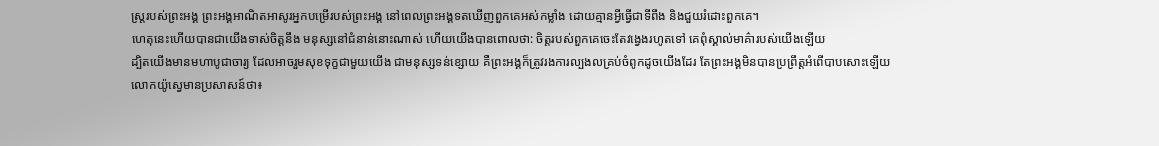ស្ត្ររបស់ព្រះអង្គ ព្រះអង្គអាណិតអាសូរអ្នកបម្រើរបស់ព្រះអង្គ នៅពេលព្រះអង្គទតឃើញពួកគេអស់កម្លាំង ដោយគ្មានអ្វីធ្វើជាទីពឹង និងជួយរំដោះពួកគេ។
ហេតុនេះហើយបានជាយើងទាស់ចិត្តនឹង មនុស្សនៅជំនាន់នោះណាស់ ហើយយើងបានពោលថា: ចិត្តរបស់ពួកគេចេះតែវង្វេងរហូតទៅ គេពុំស្គាល់មាគ៌ារបស់យើងឡើយ
ដ្បិតយើងមានមហាបូជាចារ្យ ដែលអាចរួមសុខទុក្ខជាមួយយើង ជាមនុស្សទន់ខ្សោយ គឺព្រះអង្គក៏ត្រូវរងការល្បងលគ្រប់ចំពូកដូចយើងដែរ តែព្រះអង្គមិនបានប្រព្រឹត្តអំពើបាបសោះឡើយ
លោកយ៉ូស្វេមានប្រសាសន៍ថា៖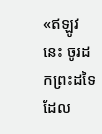«ឥឡូវនេះ ចូរដកព្រះដទៃ ដែល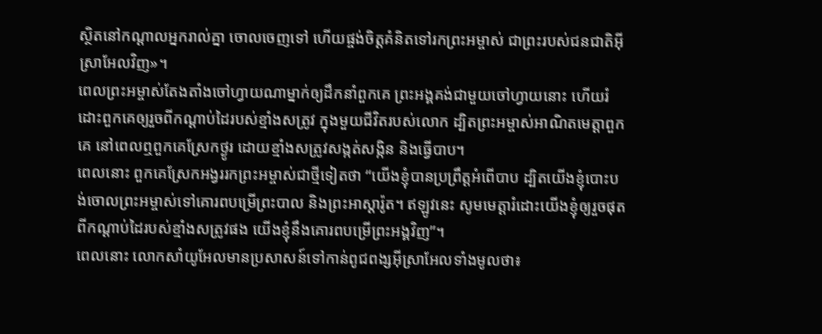ស្ថិតនៅកណ្ដាលអ្នករាល់គ្នា ចោលចេញទៅ ហើយផ្ចង់ចិត្តគំនិតទៅរកព្រះអម្ចាស់ ជាព្រះរបស់ជនជាតិអ៊ីស្រាអែលវិញ»។
ពេលព្រះអម្ចាស់តែងតាំងចៅហ្វាយណាម្នាក់ឲ្យដឹកនាំពួកគេ ព្រះអង្គគង់ជាមួយចៅហ្វាយនោះ ហើយរំដោះពួកគេឲ្យរួចពីកណ្ដាប់ដៃរបស់ខ្មាំងសត្រូវ ក្នុងមួយជីវិតរបស់លោក ដ្បិតព្រះអម្ចាស់អាណិតមេត្តាពួកគេ នៅពេលឮពួកគេស្រែកថ្ងូរ ដោយខ្មាំងសត្រូវសង្កត់សង្កិន និងធ្វើបាប។
ពេលនោះ ពួកគេស្រែកអង្វររកព្រះអម្ចាស់ជាថ្មីទៀតថា “យើងខ្ញុំបានប្រព្រឹត្តអំពើបាប ដ្បិតយើងខ្ញុំបោះបង់ចោលព្រះអម្ចាស់ទៅគោរពបម្រើព្រះបាល និងព្រះអាស្ដារ៉ូត។ ឥឡូវនេះ សូមមេត្តារំដោះយើងខ្ញុំឲ្យរួចផុតពីកណ្ដាប់ដៃរបស់ខ្មាំងសត្រូវផង យើងខ្ញុំនឹងគោរពបម្រើព្រះអង្គវិញ”។
ពេលនោះ លោកសាំយូអែលមានប្រសាសន៍ទៅកាន់ពូជពង្សអ៊ីស្រាអែលទាំងមូលថា៖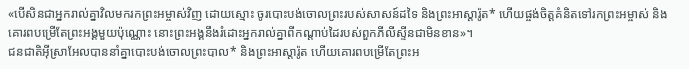«បើសិនជាអ្នករាល់គ្នាវិលមករកព្រះអម្ចាស់វិញ ដោយស្មោះ ចូរបោះបង់ចោលព្រះរបស់សាសន៍ដទៃ និងព្រះអាស្តារ៉ូត* ហើយផ្ចង់ចិត្តគំនិតទៅរកព្រះអម្ចាស់ និងគោរពបម្រើតែព្រះអង្គមួយប៉ុណ្ណោះ នោះព្រះអង្គនឹងរំដោះអ្នករាល់គ្នាពីកណ្ដាប់ដៃរបស់ពួកភីលីស្ទីនជាមិនខាន»។
ជនជាតិអ៊ីស្រាអែលបាននាំគ្នាបោះបង់ចោលព្រះបាល* និងព្រះអាស្តារ៉ូត ហើយគោរពបម្រើតែព្រះអ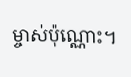ម្ចាស់ប៉ុណ្ណោះ។